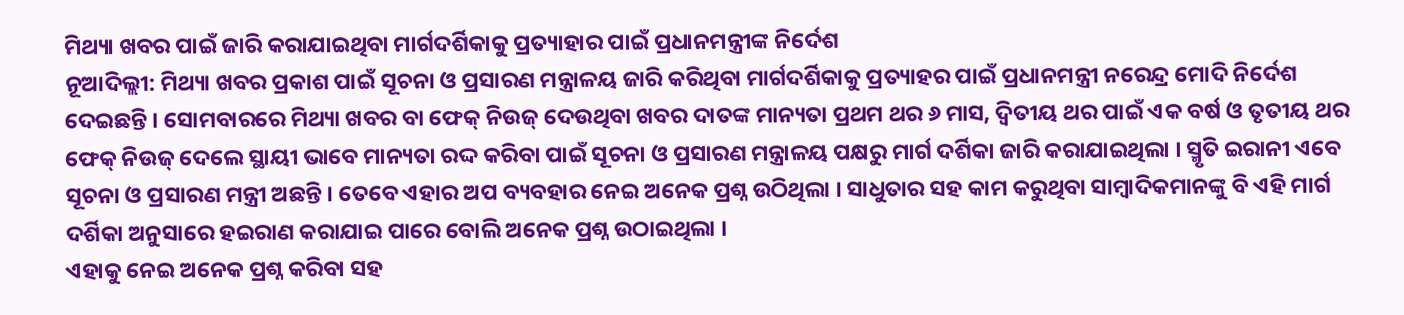ମିଥ୍ୟା ଖବର ପାଇଁ ଜାରି କରାଯାଇଥିବା ମାର୍ଗଦର୍ଶିକାକୁ ପ୍ରତ୍ୟାହାର ପାଇଁ ପ୍ରଧାନମନ୍ତ୍ରୀଙ୍କ ନିର୍ଦେଶ
ନୂଆଦିଲ୍ଲୀ: ମିଥ୍ୟା ଖବର ପ୍ରକାଶ ପାଇଁ ସୂଚନା ଓ ପ୍ରସାରଣ ମନ୍ତ୍ରାଳୟ ଜାରି କରିଥିବା ମାର୍ଗଦର୍ଶିକାକୁ ପ୍ରତ୍ୟାହର ପାଇଁ ପ୍ରଧାନମନ୍ତ୍ରୀ ନରେନ୍ଦ୍ର ମୋଦି ନିର୍ଦେଶ ଦେଇଛନ୍ତି । ସୋମବାରରେ ମିଥ୍ୟା ଖବର ବା ଫେକ୍ ନିଉଜ୍ ଦେଉଥିବା ଖବର ଦାତଙ୍କ ମାନ୍ୟତା ପ୍ରଥମ ଥର ୬ ମାସ, ଦ୍ୱିତୀୟ ଥର ପାଇଁ ଏକ ବର୍ଷ ଓ ତୃତୀୟ ଥର ଫେକ୍ ନିଉଜ୍ ଦେଲେ ସ୍ଥାୟୀ ଭାବେ ମାନ୍ୟତା ରଦ୍ଦ କରିବା ପାଇଁ ସୂଚନା ଓ ପ୍ରସାରଣ ମନ୍ତ୍ରାଳୟ ପକ୍ଷରୁ ମାର୍ଗ ଦର୍ଶିକା ଜାରି କରାଯାଇଥିଲା । ସ୍ମୃତି ଇରାନୀ ଏବେ ସୂଚନା ଓ ପ୍ରସାରଣ ମନ୍ତ୍ରୀ ଅଛନ୍ତି । ତେବେ ଏହାର ଅପ ବ୍ୟବହାର ନେଇ ଅନେକ ପ୍ରଶ୍ନ ଉଠିଥିଲା । ସାଧୁତାର ସହ କାମ କରୁଥିବା ସାମ୍ବାଦିକମାନଙ୍କୁ ବି ଏହି ମାର୍ଗ ଦର୍ଶିକା ଅନୁସାରେ ହଇରାଣ କରାଯାଇ ପାରେ ବୋଲି ଅନେକ ପ୍ରଶ୍ନ ଉଠାଇଥିଲା ।
ଏହାକୁ ନେଇ ଅନେକ ପ୍ରଶ୍ନ କରିବା ସହ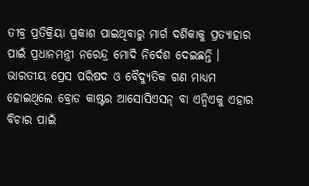ତୀବ୍ର ପ୍ରତିକ୍ରିୟା ପ୍ରକାଶ ପାଇଥିବାରୁ ମାର୍ଗ ଦର୍ଶିକାକୁ ପ୍ରତ୍ୟାହାର ପାଇଁ ପ୍ରଧାନମନ୍ତ୍ରୀ ନରେନ୍ଦ୍ର ମୋଦି ନିର୍ଦେଶ ଦେଇଛନ୍ତି । ଭାରତୀୟ ପ୍ରେସ ପରିଷଦ ଓ ବୈଦ୍ୟୁତିକ ଗଣ ମାଧ୍ୟମ ହୋଇଥିଲେ ବ୍ରୋଡ କାଷ୍ଟର ଆସୋସିଏସନ୍ ବା ଏନ୍ବିଏକୁ ଏହାର ବିଚାର ପାଇଁ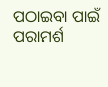ପଠାଇବା ପାଇଁ ପରାମର୍ଶ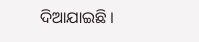ଦିଆଯାଇଛି ।